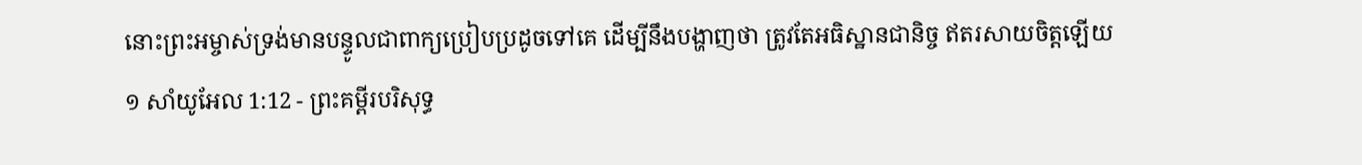នោះព្រះអម្ចាស់ទ្រង់មានបន្ទូលជាពាក្យប្រៀបប្រដូចទៅគេ ដើម្បីនឹងបង្ហាញថា ត្រូវតែអធិស្ឋានជានិច្ច ឥតរសាយចិត្តឡើយ
១ សាំយូអែល 1:12 - ព្រះគម្ពីរបរិសុទ្ធ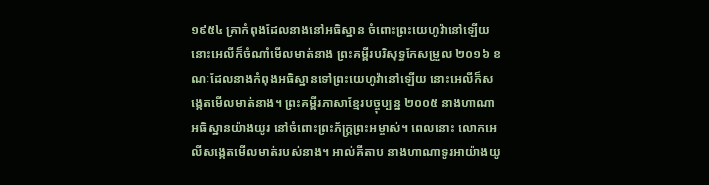១៩៥៤ គ្រាកំពុងដែលនាងនៅអធិស្ឋាន ចំពោះព្រះយេហូវ៉ានៅឡើយ នោះអេលីក៏ចំណាំមើលមាត់នាង ព្រះគម្ពីរបរិសុទ្ធកែសម្រួល ២០១៦ ខណៈដែលនាងកំពុងអធិស្ឋានទៅព្រះយេហូវ៉ានៅឡើយ នោះអេលីក៏សង្កេតមើលមាត់នាង។ ព្រះគម្ពីរភាសាខ្មែរបច្ចុប្បន្ន ២០០៥ នាងហាណាអធិស្ឋានយ៉ាងយូរ នៅចំពោះព្រះភ័ក្ត្រព្រះអម្ចាស់។ ពេលនោះ លោកអេលីសង្កេតមើលមាត់របស់នាង។ អាល់គីតាប នាងហាណាទូរអាយ៉ាងយូ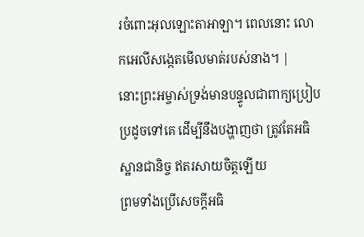រចំពោះអុលឡោះតាអាឡា។ ពេលនោះ លោកអេលីសង្កេតមើលមាត់របស់នាង។ |
នោះព្រះអម្ចាស់ទ្រង់មានបន្ទូលជាពាក្យប្រៀបប្រដូចទៅគេ ដើម្បីនឹងបង្ហាញថា ត្រូវតែអធិស្ឋានជានិច្ច ឥតរសាយចិត្តឡើយ
ព្រមទាំងប្រើសេចក្ដីអធិ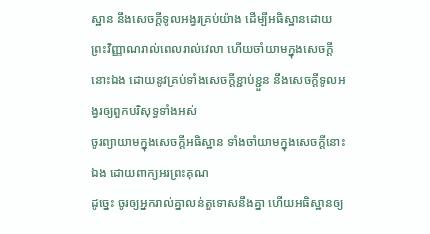ស្ឋាន នឹងសេចក្ដីទូលអង្វរគ្រប់យ៉ាង ដើម្បីអធិស្ឋានដោយព្រះវិញ្ញាណរាល់ពេលរាល់វេលា ហើយចាំយាមក្នុងសេចក្ដីនោះឯង ដោយនូវគ្រប់ទាំងសេចក្ដីខ្ជាប់ខ្ជួន នឹងសេចក្ដីទូលអង្វរឲ្យពួកបរិសុទ្ធទាំងអស់
ចូរព្យាយាមក្នុងសេចក្ដីអធិស្ឋាន ទាំងចាំយាមក្នុងសេចក្ដីនោះឯង ដោយពាក្យអរព្រះគុណ
ដូច្នេះ ចូរឲ្យអ្នករាល់គ្នាលន់តួទោសនឹងគ្នា ហើយអធិស្ឋានឲ្យ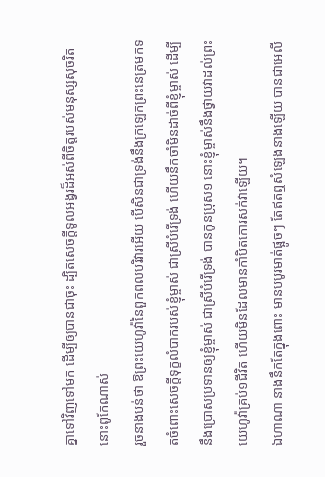គ្នាទៅវិញទៅមក ដើម្បីឲ្យបានជាចុះ ដ្បិតសេចក្ដីទូលអង្វរដ៏អស់ពីចិត្តរបស់មនុស្សសុចរិត នោះពូកែណាស់
រួចនាងបន់ថា ឱព្រះយេហូវ៉ានៃពួកពលបរិវារអើយ បើសិនជាទ្រង់នឹងក្រឡេកព្រះនេត្រមកទតចំពោះសេចក្ដីទុក្ខលំបាករបស់ខ្ញុំម្ចាស់ ជាស្រីបំរើទ្រង់ ហើយនឹកចាំមិនដាច់ពីខ្ញុំម្ចាស់ ដើម្បីនឹងប្រោសប្រទានឲ្យខ្ញុំម្ចាស់ ជាស្រីបំរើទ្រង់ បានកូនប្រុស១ នោះខ្ញុំម្ចាស់នឹងថ្វាយវាដល់ព្រះយេហូវ៉ាគ្រប់១ជីវិត ហើយមិនដែលមានកាំបិតកោរសក់វាឡើយ។
ឯហាណា នាងនឹកតែក្នុងពោះ មានបបូរមាត់ផ្អូចៗ តែឥតឮសំឡេងនាងឡើយ បានជាអេលី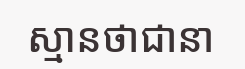ស្មានថាជានា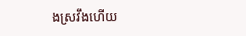ងស្រវឹងហើយ